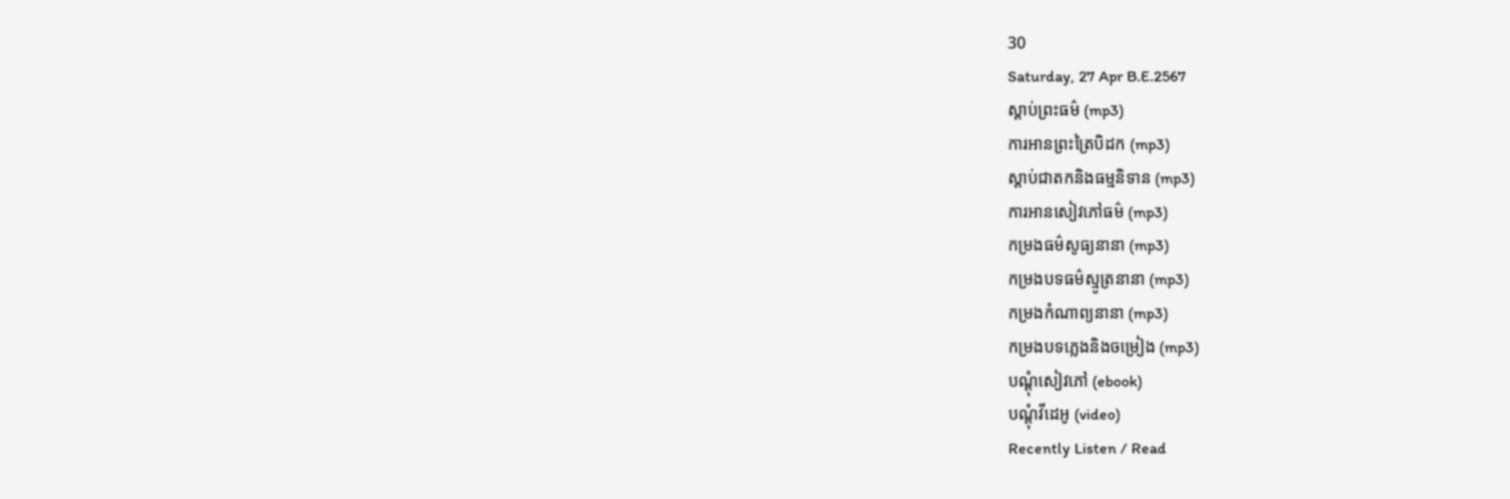30
Saturday, 27 Apr B.E.2567
ស្តាប់ព្រះធម៌ (mp3)
ការអានព្រះត្រៃបិដក (mp3)
ស្តាប់ជាតកនិងធម្មនិទាន (mp3)
ការអានសៀវភៅធម៌ (mp3)
កម្រងធម៌សូធ្យនានា (mp3)
កម្រងបទធម៌ស្មូត្រនានា (mp3)
កម្រងកំណាព្យនានា (mp3)
កម្រងបទភ្លេងនិងចម្រៀង (mp3)
បណ្តុំសៀវភៅ (ebook)
បណ្តុំវីដេអូ (video)
Recently Listen / Read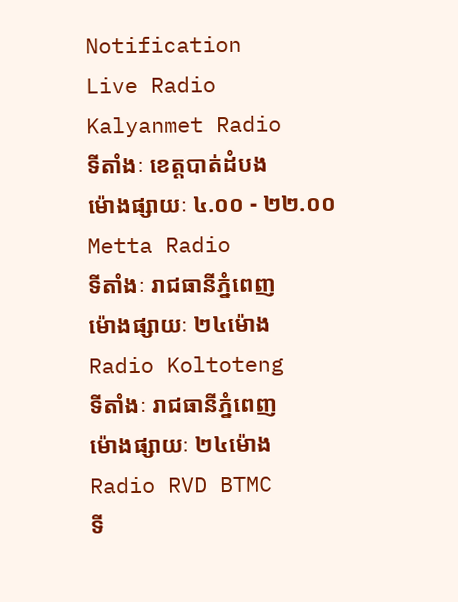Notification
Live Radio
Kalyanmet Radio
ទីតាំងៈ ខេត្តបាត់ដំបង
ម៉ោងផ្សាយៈ ៤.០០ - ២២.០០
Metta Radio
ទីតាំងៈ រាជធានីភ្នំពេញ
ម៉ោងផ្សាយៈ ២៤ម៉ោង
Radio Koltoteng
ទីតាំងៈ រាជធានីភ្នំពេញ
ម៉ោងផ្សាយៈ ២៤ម៉ោង
Radio RVD BTMC
ទី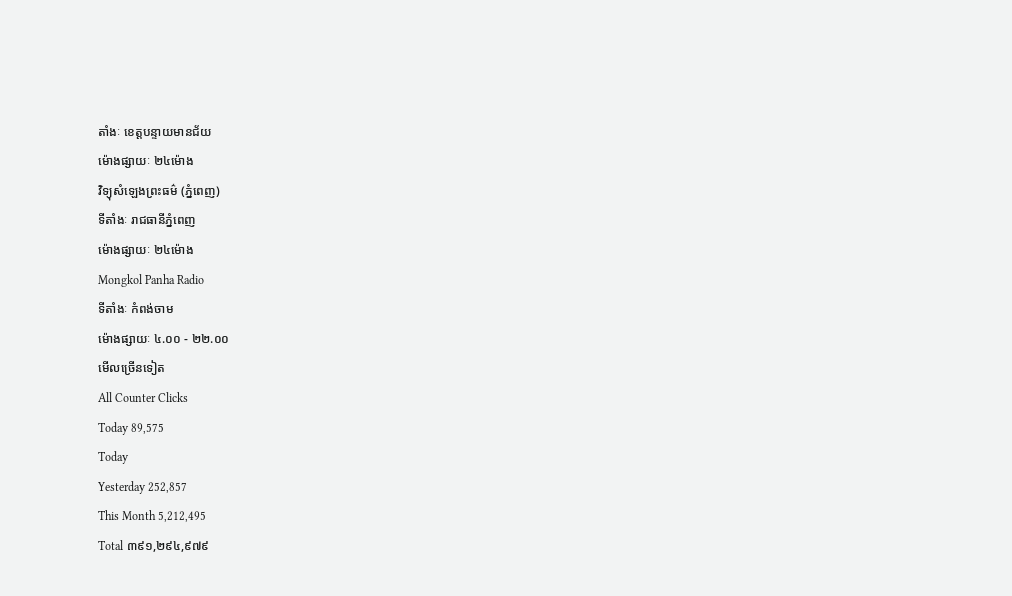តាំងៈ ខេត្តបន្ទាយមានជ័យ
ម៉ោងផ្សាយៈ ២៤ម៉ោង
វិទ្យុសំឡេងព្រះធម៌ (ភ្នំពេញ)
ទីតាំងៈ រាជធានីភ្នំពេញ
ម៉ោងផ្សាយៈ ២៤ម៉ោង
Mongkol Panha Radio
ទីតាំងៈ កំពង់ចាម
ម៉ោងផ្សាយៈ ៤.០០ - ២២.០០
មើលច្រើនទៀត
All Counter Clicks
Today 89,575
Today
Yesterday 252,857
This Month 5,212,495
Total ៣៩១,២៩៤,៩៧៩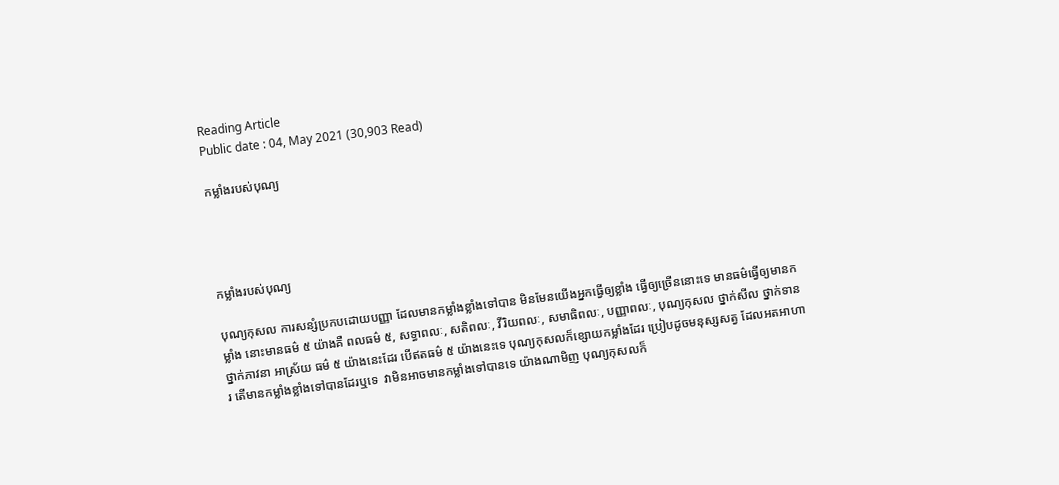Reading Article
Public date : 04, May 2021 (30,903 Read)

កម្លាំងរបស់បុណ្យ




កម្លាំងរបស់បុណ្យ

បុណ្យកុសល ការសន្សំប្រកបដោយបញ្ញា ដែលមានកម្លាំងខ្លាំងទៅបាន មិនមែនយើងអ្នកធ្វើឲ្យខ្លាំង ធ្វើឲ្យច្រើននោះទេ មានធម៌ធ្វើឲ្យមានកម្លាំង នោះមានធម៌ ៥ យ៉ាងគឺ ពលធម៌ ៥, សទ្ធាពលៈ, សតិពលៈ, វីរិយពលៈ, សមាធិពលៈ, បញ្ញាពលៈ, បុណ្យកុសល ថ្នាក់សីល ថ្នាក់ទាន ថ្នាក់ភាវនា អាស្រ័យ ធម៌ ៥ យ៉ាងនេះដែរ បើឥតធម៌ ៥ យ៉ាងនេះទេ បុណ្យកុសលក៏ខ្សោយកម្លាំងដែរ ប្រៀបដូចមនុស្សសត្វ ដែលអតអាហារ តើមានកម្លាំងខ្លាំងទៅបានដែរឬទេ  វាមិនអាចមានកម្លាំងទៅបានទេ យ៉ាងណាមិញ បុណ្យកុសលក៏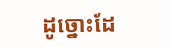ដូច្នោះដែ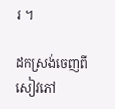រ ។

ដកស្រង់ចេញពីសៀវភៅ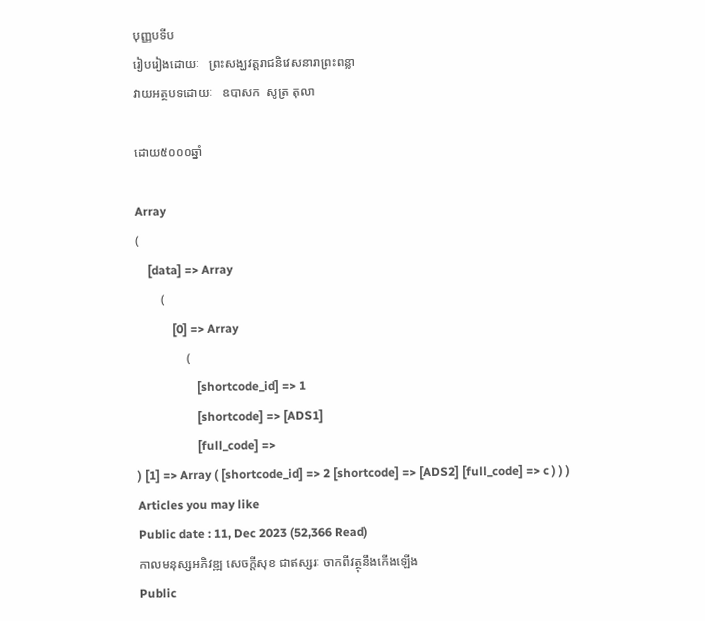បុញ្ញបទីប
រៀបរៀងដោយៈ   ព្រះសង្ឃវត្តរាជនិវេសនារាព្រះពន្លា
វាយអត្ថបទដោយៈ   ឧបាសក  សូត្រ តុលា

ដោយ៥០០០ឆ្នាំ

Array
(
    [data] => Array
        (
            [0] => Array
                (
                    [shortcode_id] => 1
                    [shortcode] => [ADS1]
                    [full_code] =>
) [1] => Array ( [shortcode_id] => 2 [shortcode] => [ADS2] [full_code] => c ) ) )
Articles you may like
Public date : 11, Dec 2023 (52,366 Read)
កាលមនុស្សអភិវឌ្ឍ សេចក្ដីសុខ ជាឥស្សរៈ ចាកពីវត្ថុនឹងកើងឡើង
Public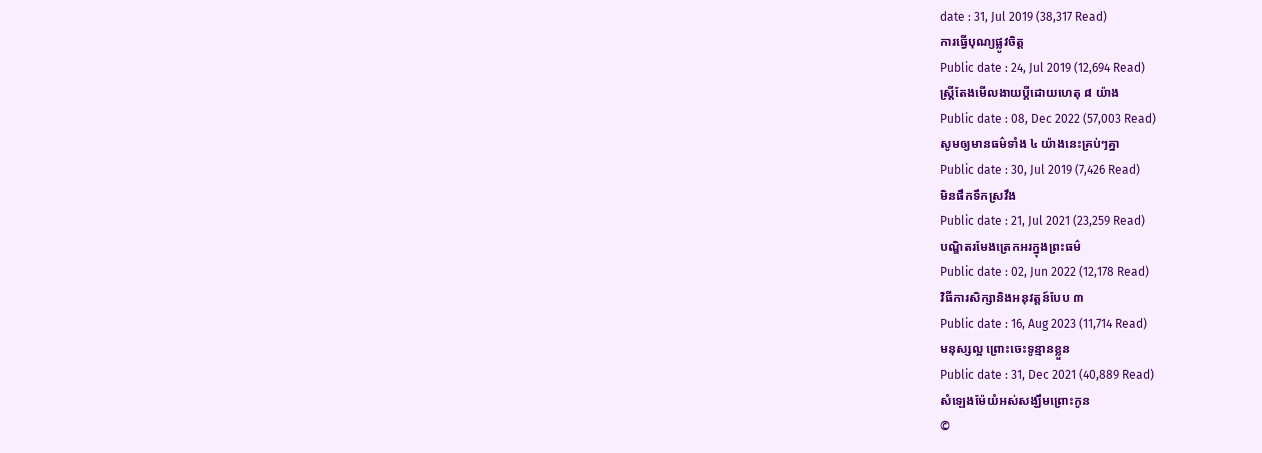date : 31, Jul 2019 (38,317 Read)
ការធ្វើបុណ្យផ្លូវចិត្ត
Public date : 24, Jul 2019 (12,694 Read)
ស្ត្រីតែងមើលងាយប្ដីដោយហេតុ ៨ យ៉ាង
Public date : 08, Dec 2022 (57,003 Read)
សូមឲ្យមានធម៌ទាំង ៤ យ៉ាងនេះគ្រប់ៗគ្នា
Public date : 30, Jul 2019 (7,426 Read)
មិនផឹកទឹកស្រវឹង
Public date : 21, Jul 2021 (23,259 Read)
បណ្ឌិតរមែងត្រេកអរក្នុងព្រះធម៌
Public date : 02, Jun 2022 (12,178 Read)
វិធីការសិក្សានិងអនុវត្តន៍បែប ៣
Public date : 16, Aug 2023 (11,714 Read)
មនុស្សល្អ ព្រោះចេះទូន្មានខ្លួន
Public date : 31, Dec 2021 (40,889 Read)
សំឡេងម៉ែយំអស់សង្ឃឹមព្រោះកូន
©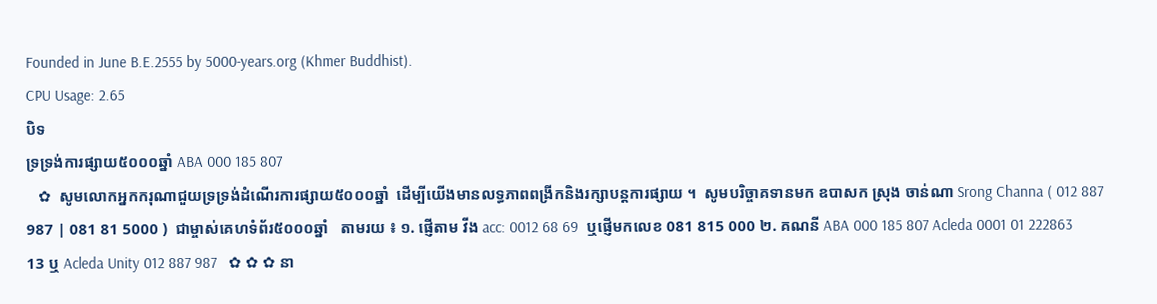Founded in June B.E.2555 by 5000-years.org (Khmer Buddhist).
CPU Usage: 2.65
បិទ
ទ្រទ្រង់ការផ្សាយ៥០០០ឆ្នាំ ABA 000 185 807
   ✿  សូមលោកអ្នកករុណាជួយទ្រទ្រង់ដំណើរការផ្សាយ៥០០០ឆ្នាំ  ដើម្បីយើងមានលទ្ធភាពពង្រីកនិងរក្សាបន្តការផ្សាយ ។  សូមបរិច្ចាគទានមក ឧបាសក ស្រុង ចាន់ណា Srong Channa ( 012 887 987 | 081 81 5000 )  ជាម្ចាស់គេហទំព័រ៥០០០ឆ្នាំ   តាមរយ ៖ ១. ផ្ញើតាម វីង acc: 0012 68 69  ឬផ្ញើមកលេខ 081 815 000 ២. គណនី ABA 000 185 807 Acleda 0001 01 222863 13 ឬ Acleda Unity 012 887 987   ✿ ✿ ✿ នា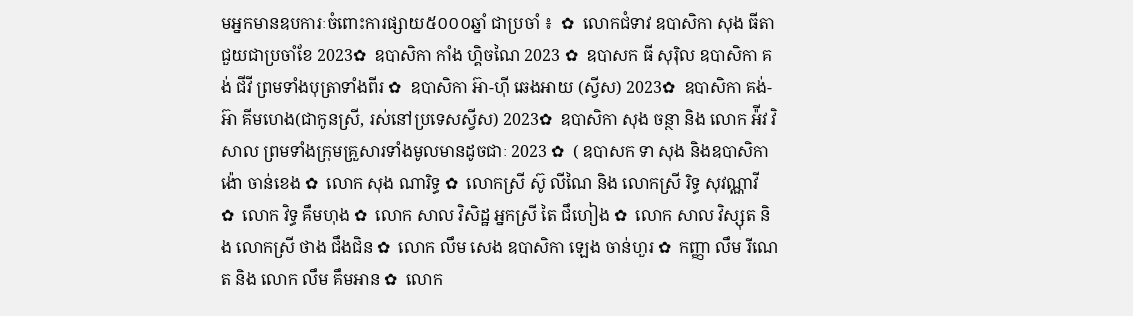មអ្នកមានឧបការៈចំពោះការផ្សាយ៥០០០ឆ្នាំ ជាប្រចាំ ៖  ✿  លោកជំទាវ ឧបាសិកា សុង ធីតា ជួយជាប្រចាំខែ 2023✿  ឧបាសិកា កាំង ហ្គិចណៃ 2023 ✿  ឧបាសក ធី សុរ៉ិល ឧបាសិកា គង់ ជីវី ព្រមទាំងបុត្រាទាំងពីរ ✿  ឧបាសិកា អ៊ា-ហុី ឆេងអាយ (ស្វីស) 2023✿  ឧបាសិកា គង់-អ៊ា គីមហេង(ជាកូនស្រី, រស់នៅប្រទេសស្វីស) 2023✿  ឧបាសិកា សុង ចន្ថា និង លោក អ៉ីវ វិសាល ព្រមទាំងក្រុមគ្រួសារទាំងមូលមានដូចជាៈ 2023 ✿  ( ឧបាសក ទា សុង និងឧបាសិកា ង៉ោ ចាន់ខេង ✿  លោក សុង ណារិទ្ធ ✿  លោកស្រី ស៊ូ លីណៃ និង លោកស្រី រិទ្ធ សុវណ្ណាវី  ✿  លោក វិទ្ធ គឹមហុង ✿  លោក សាល វិសិដ្ឋ អ្នកស្រី តៃ ជឹហៀង ✿  លោក សាល វិស្សុត និង លោកស្រី ថាង ជឹងជិន ✿  លោក លឹម សេង ឧបាសិកា ឡេង ចាន់ហួរ ✿  កញ្ញា លឹម រីណេត និង លោក លឹម គឹមអាន ✿  លោក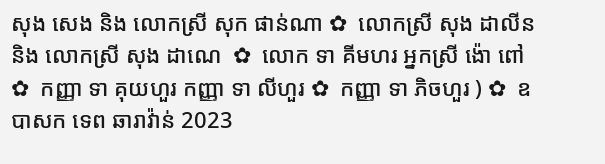សុង សេង និង លោកស្រី សុក ផាន់ណា ✿  លោកស្រី សុង ដាលីន និង លោកស្រី សុង ដាណេ  ✿  លោក ទា គីមហរ អ្នកស្រី ង៉ោ ពៅ ✿  កញ្ញា ទា គុយហួរ កញ្ញា ទា លីហួរ ✿  កញ្ញា ទា ភិចហួរ ) ✿  ឧបាសក ទេព ឆារាវ៉ាន់ 2023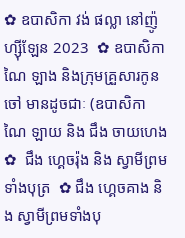✿ ឧបាសិកា វង់ ផល្លា នៅញ៉ូហ្ស៊ីឡែន 2023  ✿ ឧបាសិកា ណៃ ឡាង និងក្រុមគ្រួសារកូនចៅ មានដូចជាៈ (ឧបាសិកា ណៃ ឡាយ និង ជឹង ចាយហេង  ✿  ជឹង ហ្គេចរ៉ុង និង ស្វាមីព្រមទាំងបុត្រ  ✿ ជឹង ហ្គេចគាង និង ស្វាមីព្រមទាំងបុ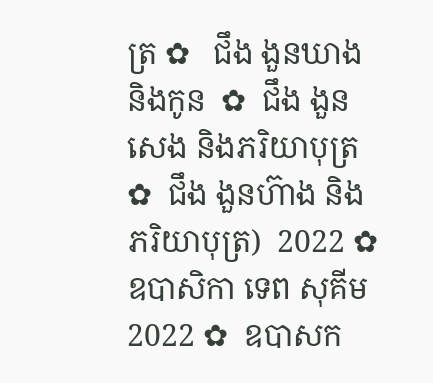ត្រ ✿   ជឹង ងួនឃាង និងកូន  ✿  ជឹង ងួនសេង និងភរិយាបុត្រ ✿  ជឹង ងួនហ៊ាង និងភរិយាបុត្រ)  2022 ✿  ឧបាសិកា ទេព សុគីម 2022 ✿  ឧបាសក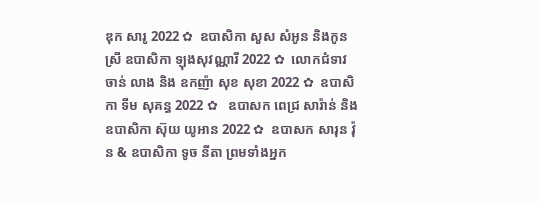ឌុក សារូ 2022 ✿  ឧបាសិកា សួស សំអូន និងកូនស្រី ឧបាសិកា ឡុងសុវណ្ណារី 2022 ✿  លោកជំទាវ ចាន់ លាង និង ឧកញ៉ា សុខ សុខា 2022 ✿  ឧបាសិកា ទីម សុគន្ធ 2022 ✿   ឧបាសក ពេជ្រ សារ៉ាន់ និង ឧបាសិកា ស៊ុយ យូអាន 2022 ✿  ឧបាសក សារុន វ៉ុន & ឧបាសិកា ទូច នីតា ព្រមទាំងអ្នក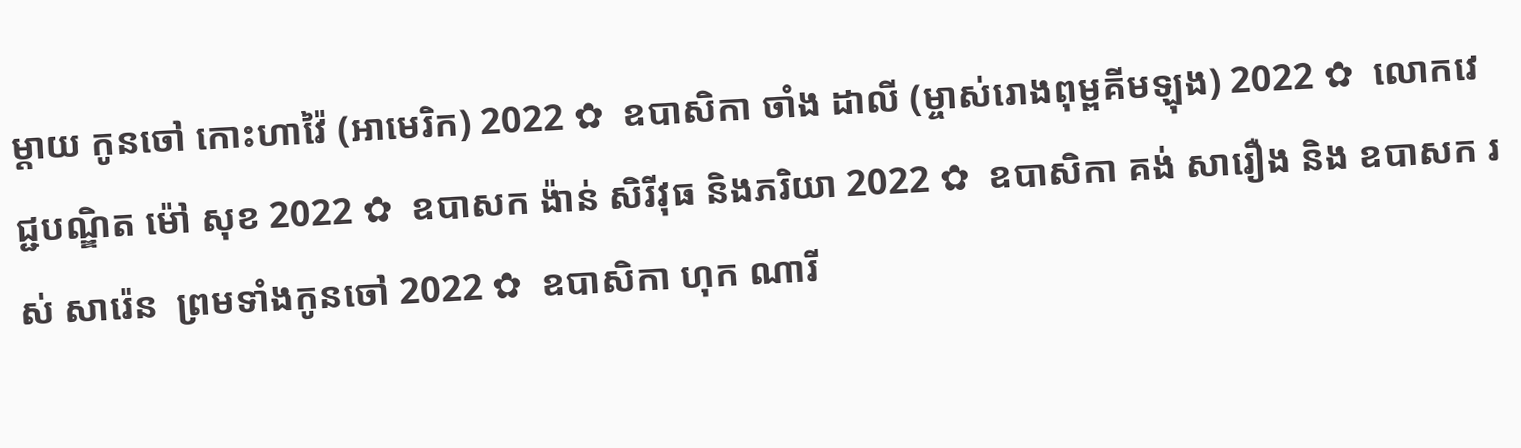ម្តាយ កូនចៅ កោះហាវ៉ៃ (អាមេរិក) 2022 ✿  ឧបាសិកា ចាំង ដាលី (ម្ចាស់រោងពុម្ពគីមឡុង) 2022 ✿  លោកវេជ្ជបណ្ឌិត ម៉ៅ សុខ 2022 ✿  ឧបាសក ង៉ាន់ សិរីវុធ និងភរិយា 2022 ✿  ឧបាសិកា គង់ សារឿង និង ឧបាសក រស់ សារ៉េន  ព្រមទាំងកូនចៅ 2022 ✿  ឧបាសិកា ហុក ណារី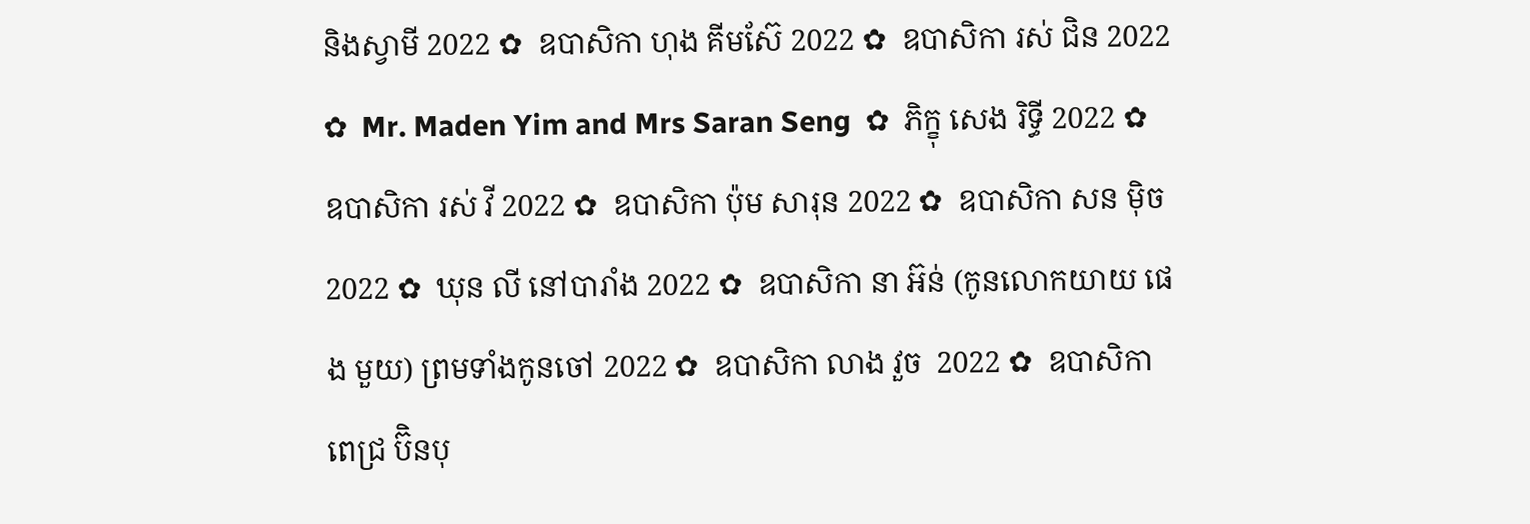និងស្វាមី 2022 ✿  ឧបាសិកា ហុង គីមស៊ែ 2022 ✿  ឧបាសិកា រស់ ជិន 2022 ✿  Mr. Maden Yim and Mrs Saran Seng  ✿  ភិក្ខុ សេង រិទ្ធី 2022 ✿  ឧបាសិកា រស់ វី 2022 ✿  ឧបាសិកា ប៉ុម សារុន 2022 ✿  ឧបាសិកា សន ម៉ិច 2022 ✿  ឃុន លី នៅបារាំង 2022 ✿  ឧបាសិកា នា អ៊ន់ (កូនលោកយាយ ផេង មួយ) ព្រមទាំងកូនចៅ 2022 ✿  ឧបាសិកា លាង វួច  2022 ✿  ឧបាសិកា ពេជ្រ ប៊ិនបុ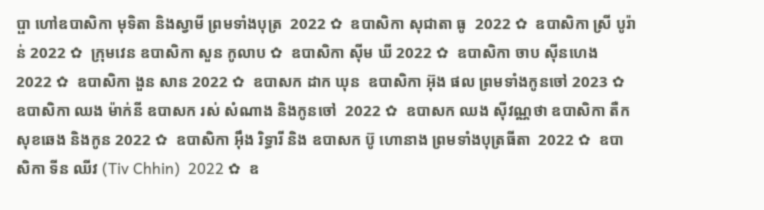ប្ផា ហៅឧបាសិកា មុទិតា និងស្វាមី ព្រមទាំងបុត្រ  2022 ✿  ឧបាសិកា សុជាតា ធូ  2022 ✿  ឧបាសិកា ស្រី បូរ៉ាន់ 2022 ✿  ក្រុមវេន ឧបាសិកា សួន កូលាប ✿  ឧបាសិកា ស៊ីម ឃី 2022 ✿  ឧបាសិកា ចាប ស៊ីនហេង 2022 ✿  ឧបាសិកា ងួន សាន 2022 ✿  ឧបាសក ដាក ឃុន  ឧបាសិកា អ៊ុង ផល ព្រមទាំងកូនចៅ 2023 ✿  ឧបាសិកា ឈង ម៉ាក់នី ឧបាសក រស់ សំណាង និងកូនចៅ  2022 ✿  ឧបាសក ឈង សុីវណ្ណថា ឧបាសិកា តឺក សុខឆេង និងកូន 2022 ✿  ឧបាសិកា អុឹង រិទ្ធារី និង ឧបាសក ប៊ូ ហោនាង ព្រមទាំងបុត្រធីតា  2022 ✿  ឧបាសិកា ទីន ឈីវ (Tiv Chhin)  2022 ✿  ឧ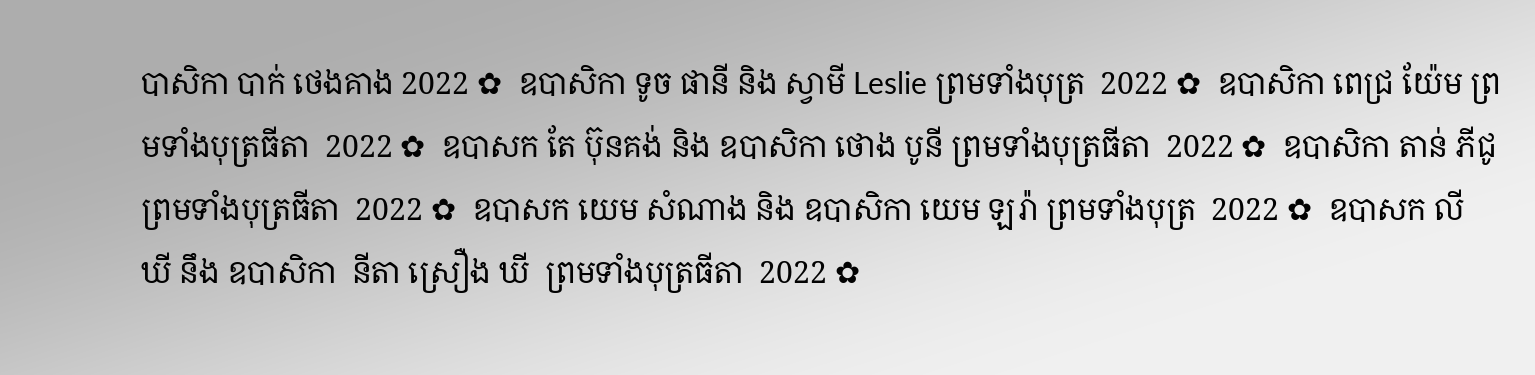បាសិកា បាក់ ថេងគាង 2022 ✿  ឧបាសិកា ទូច ផានី និង ស្វាមី Leslie ព្រមទាំងបុត្រ  2022 ✿  ឧបាសិកា ពេជ្រ យ៉ែម ព្រមទាំងបុត្រធីតា  2022 ✿  ឧបាសក តែ ប៊ុនគង់ និង ឧបាសិកា ថោង បូនី ព្រមទាំងបុត្រធីតា  2022 ✿  ឧបាសិកា តាន់ ភីជូ ព្រមទាំងបុត្រធីតា  2022 ✿  ឧបាសក យេម សំណាង និង ឧបាសិកា យេម ឡរ៉ា ព្រមទាំងបុត្រ  2022 ✿  ឧបាសក លី ឃី នឹង ឧបាសិកា  នីតា ស្រឿង ឃី  ព្រមទាំងបុត្រធីតា  2022 ✿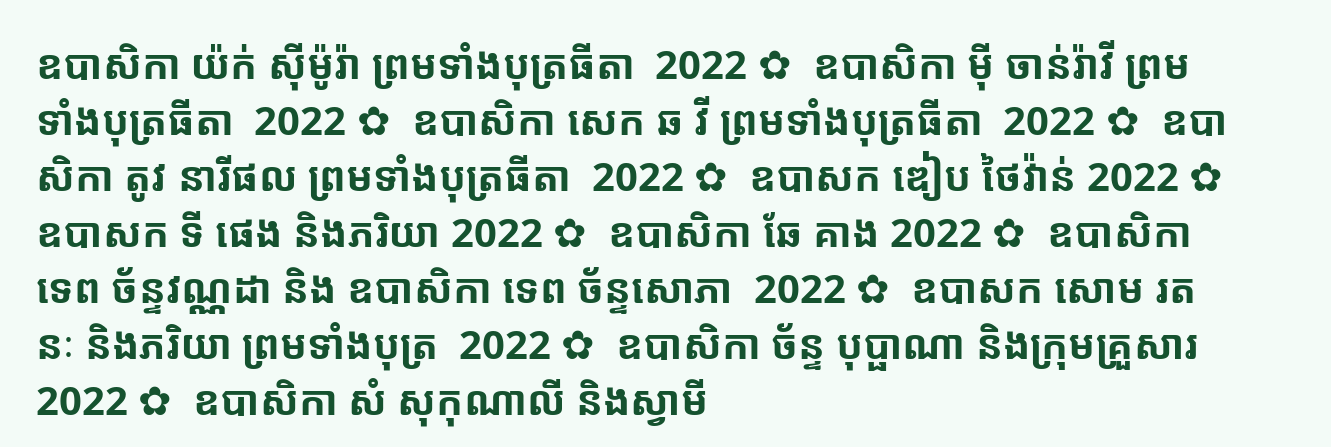ឧបាសិកា យ៉ក់ សុីម៉ូរ៉ា ព្រមទាំងបុត្រធីតា  2022 ✿  ឧបាសិកា មុី ចាន់រ៉ាវី ព្រមទាំងបុត្រធីតា  2022 ✿  ឧបាសិកា សេក ឆ វី ព្រមទាំងបុត្រធីតា  2022 ✿  ឧបាសិកា តូវ នារីផល ព្រមទាំងបុត្រធីតា  2022 ✿  ឧបាសក ឌៀប ថៃវ៉ាន់ 2022 ✿  ឧបាសក ទី ផេង និងភរិយា 2022 ✿  ឧបាសិកា ឆែ គាង 2022 ✿  ឧបាសិកា ទេព ច័ន្ទវណ្ណដា និង ឧបាសិកា ទេព ច័ន្ទសោភា  2022 ✿  ឧបាសក សោម រតនៈ និងភរិយា ព្រមទាំងបុត្រ  2022 ✿  ឧបាសិកា ច័ន្ទ បុប្ផាណា និងក្រុមគ្រួសារ 2022 ✿  ឧបាសិកា សំ សុកុណាលី និងស្វាមី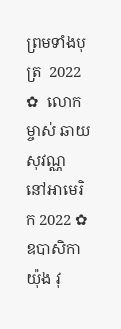ព្រមទាំងបុត្រ  2022 ✿  លោកម្ចាស់ ឆាយ សុវណ្ណ នៅអាមេរិក 2022 ✿  ឧបាសិកា យ៉ុង វុ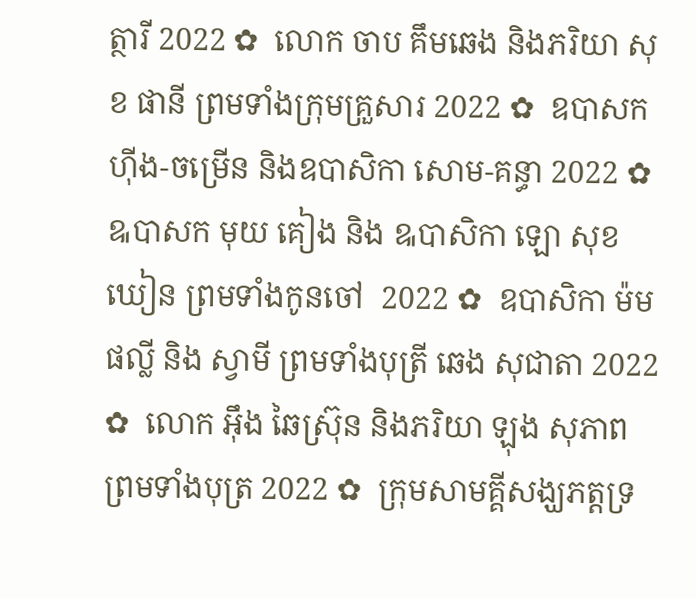ត្ថារី 2022 ✿  លោក ចាប គឹមឆេង និងភរិយា សុខ ផានី ព្រមទាំងក្រុមគ្រួសារ 2022 ✿  ឧបាសក ហ៊ីង-ចម្រើន និងឧបាសិកា សោម-គន្ធា 2022 ✿  ឩបាសក មុយ គៀង និង ឩបាសិកា ឡោ សុខឃៀន ព្រមទាំងកូនចៅ  2022 ✿  ឧបាសិកា ម៉ម ផល្លី និង ស្វាមី ព្រមទាំងបុត្រី ឆេង សុជាតា 2022 ✿  លោក អ៊ឹង ឆៃស្រ៊ុន និងភរិយា ឡុង សុភាព ព្រមទាំងបុត្រ 2022 ✿  ក្រុមសាមគ្គីសង្ឃភត្តទ្រ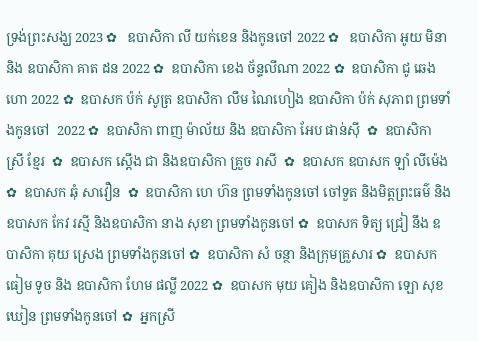ទ្រង់ព្រះសង្ឃ 2023 ✿   ឧបាសិកា លី យក់ខេន និងកូនចៅ 2022 ✿   ឧបាសិកា អូយ មិនា និង ឧបាសិកា គាត ដន 2022 ✿  ឧបាសិកា ខេង ច័ន្ទលីណា 2022 ✿  ឧបាសិកា ជូ ឆេងហោ 2022 ✿  ឧបាសក ប៉ក់ សូត្រ ឧបាសិកា លឹម ណៃហៀង ឧបាសិកា ប៉ក់ សុភាព ព្រមទាំងកូនចៅ  2022 ✿  ឧបាសិកា ពាញ ម៉ាល័យ និង ឧបាសិកា អែប ផាន់ស៊ី  ✿  ឧបាសិកា ស្រី ខ្មែរ  ✿  ឧបាសក ស្តើង ជា និងឧបាសិកា គ្រួច រាសី  ✿  ឧបាសក ឧបាសក ឡាំ លីម៉េង ✿  ឧបាសក ឆុំ សាវឿន  ✿  ឧបាសិកា ហេ ហ៊ន ព្រមទាំងកូនចៅ ចៅទួត និងមិត្តព្រះធម៌ និងឧបាសក កែវ រស្មី និងឧបាសិកា នាង សុខា ព្រមទាំងកូនចៅ ✿  ឧបាសក ទិត្យ ជ្រៀ នឹង ឧបាសិកា គុយ ស្រេង ព្រមទាំងកូនចៅ ✿  ឧបាសិកា សំ ចន្ថា និងក្រុមគ្រួសារ ✿  ឧបាសក ធៀម ទូច និង ឧបាសិកា ហែម ផល្លី 2022 ✿  ឧបាសក មុយ គៀង និងឧបាសិកា ឡោ សុខឃៀន ព្រមទាំងកូនចៅ ✿  អ្នកស្រី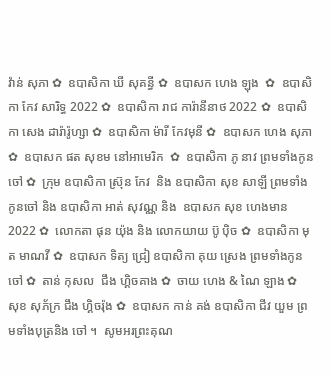វ៉ាន់ សុភា ✿  ឧបាសិកា ឃី សុគន្ធី ✿  ឧបាសក ហេង ឡុង  ✿  ឧបាសិកា កែវ សារិទ្ធ 2022 ✿  ឧបាសិកា រាជ ការ៉ានីនាថ 2022 ✿  ឧបាសិកា សេង ដារ៉ារ៉ូហ្សា ✿  ឧបាសិកា ម៉ារី កែវមុនី ✿  ឧបាសក ហេង សុភា  ✿  ឧបាសក ផត សុខម នៅអាមេរិក  ✿  ឧបាសិកា ភូ នាវ ព្រមទាំងកូនចៅ ✿  ក្រុម ឧបាសិកា ស្រ៊ុន កែវ  និង ឧបាសិកា សុខ សាឡី ព្រមទាំងកូនចៅ និង ឧបាសិកា អាត់ សុវណ្ណ និង  ឧបាសក សុខ ហេងមាន 2022 ✿  លោកតា ផុន យ៉ុង និង លោកយាយ ប៊ូ ប៉ិច ✿  ឧបាសិកា មុត មាណវី ✿  ឧបាសក ទិត្យ ជ្រៀ ឧបាសិកា គុយ ស្រេង ព្រមទាំងកូនចៅ ✿  តាន់ កុសល  ជឹង ហ្គិចគាង ✿  ចាយ ហេង & ណៃ ឡាង ✿  សុខ សុភ័ក្រ ជឹង ហ្គិចរ៉ុង ✿  ឧបាសក កាន់ គង់ ឧបាសិកា ជីវ យួម ព្រមទាំងបុត្រនិង ចៅ ។  សូមអរព្រះគុណ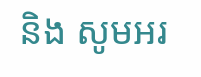និង សូមអរ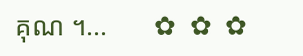គុណ ។...       ✿  ✿  ✿